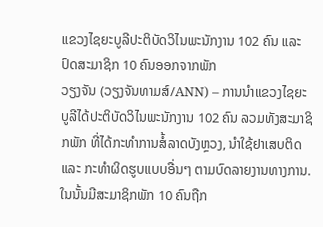ແຂວງໄຊຍະບູລີປະຕິບັດວິໄນພະນັກງານ 102 ຄົນ ແລະ ປົດສະມາຊິກ 10 ຄົນອອກຈາກພັກ
ວຽງຈັນ (ວຽງຈັນທາມສ໌/ANN) – ການນຳແຂວງໄຊຍະບູລີໄດ້ປະຕິບັດວິໄນພະນັກງານ 102 ຄົນ ລວມທັງສະມາຊິກພັກ ທີ່ໄດ້ກະທຳການສໍ້ລາດບັງຫຼວງ, ນຳໃຊ້ຢາເສບຕິດ ແລະ ກະທຳຜິດຮູບແບບອື່ນໆ ຕາມບົດລາຍງານທາງການ.
ໃນນັ້ນມີສະມາຊິກພັກ 10 ຄົນຖືກ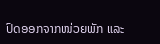ປົດອອກຈາກໜ່ວຍພັກ ແລະ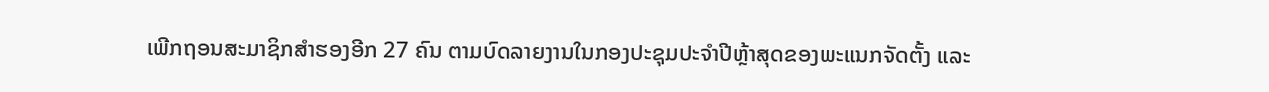ເພີກຖອນສະມາຊິກສຳຮອງອີກ 27 ຄົນ ຕາມບົດລາຍງານໃນກອງປະຊຸມປະຈຳປີຫຼ້າສຸດຂອງພະແນກຈັດຕັ້ງ ແລະ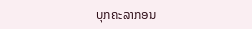ບຸກຄະລາກອນ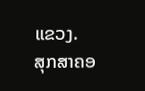ແຂວງ.
ສຸກສາຄອ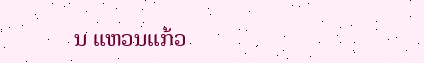ນ ແຫວນແກ້ວ